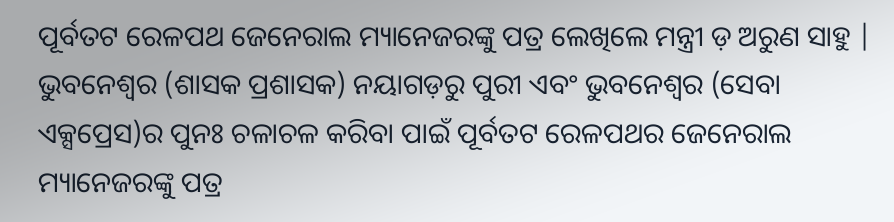ପୂର୍ବତଟ ରେଳପଥ ଜେନେରାଲ ମ୍ୟାନେଜରଙ୍କୁ ପତ୍ର ଲେଖିଲେ ମନ୍ତ୍ରୀ ଡ଼ ଅରୁଣ ସାହୁ |
ଭୁବନେଶ୍ୱର (ଶାସକ ପ୍ରଶାସକ) ନୟାଗଡ଼ରୁ ପୁରୀ ଏବଂ ଭୁବନେଶ୍ୱର (ସେବା ଏକ୍ସପ୍ରେସ)ର ପୁନଃ ଚଳାଚଳ କରିବା ପାଇଁ ପୂର୍ବତଟ ରେଳପଥର ଜେନେରାଲ ମ୍ୟାନେଜରଙ୍କୁ ପତ୍ର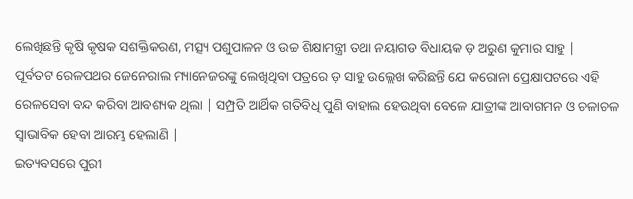ଲେଖିଛନ୍ତି କୃଷି କୃଷକ ସଶକ୍ତିକରଣ, ମତ୍ସ୍ୟ ପଶୁପାଳନ ଓ ଉଚ୍ଚ ଶିକ୍ଷାମନ୍ତ୍ରୀ ତଥା ନୟାଗଡ ବିଧାୟକ ଡ଼ ଅରୁଣ କୁମାର ସାହୁ |
ପୂର୍ବତଟ ରେଳପଥର ଜେନେରାଲ ମ୍ୟାନେଜରଙ୍କୁ ଲେଖିଥିବା ପତ୍ରରେ ଡ଼ ସାହୁ ଉଲ୍ଲେଖ କରିଛନ୍ତି ଯେ କରୋନା ପ୍ରେକ୍ଷାପଟରେ ଏହି ରେଳସେବା ବନ୍ଦ କରିବା ଆବଶ୍ୟକ ଥିଲା | ସମ୍ପ୍ରତି ଆର୍ଥିକ ଗତିବିଧି ପୁଣି ବାହାଲ ହେଉଥିବା ବେଳେ ଯାତ୍ରୀଙ୍କ ଆବାଗମନ ଓ ଚଳାଚଳ ସ୍ୱାଭାବିକ ହେବା ଆରମ୍ଭ ହେଲାଣି |
ଇତ୍ୟବସରେ ପୁରୀ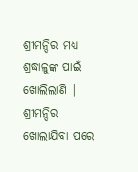ଶ୍ରୀମନ୍ଦିର ମଧ୍ୟ ଶ୍ରଦ୍ଧାଳୁଙ୍କ ପାଇଁ ଖୋଲିଲାଣି | ଶ୍ରୀମନ୍ଦିର ଖୋଲାଯିବା ପରେ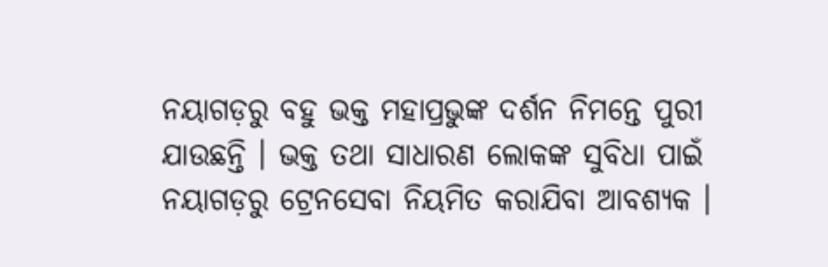ନୟାଗଡ଼ରୁ ବହୁ ଭକ୍ତ ମହାପ୍ରଭୁଙ୍କ ଦର୍ଶନ ନିମନ୍ତେ ପୁରୀ ଯାଉଛନ୍ତି । ଭକ୍ତ ତଥା ସାଧାରଣ ଲୋକଙ୍କ ସୁବିଧା ପାଇଁ ନୟାଗଡ଼ରୁ ଟ୍ରେନସେବା ନିୟମିତ କରାଯିବା ଆବଶ୍ୟକ ।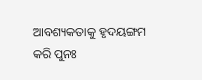ଆବଶ୍ୟକତାକୁ ହୃଦୟଙ୍ଗମ କରି ପୁନଃ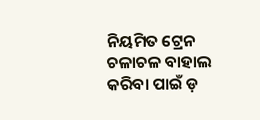ନିୟମିତ ଟ୍ରେନ ଚଳାଚଳ ବାହାଲ କରିବା ପାଇଁ ଡ଼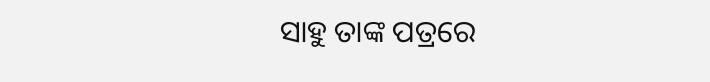ସାହୁ ତାଙ୍କ ପତ୍ରରେ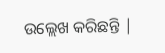ଉଲ୍ଲେଖ କରିଛନ୍ତି |